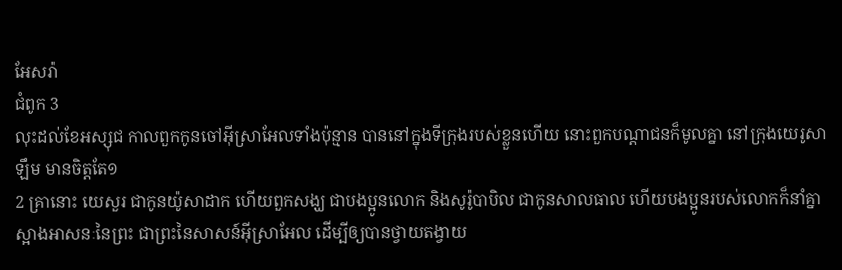អែសរ៉ា
ជំពូក 3
លុះដល់ខែអស្សុជ កាលពួកកូនចៅអ៊ីស្រាអែលទាំងប៉ុន្មាន បាននៅក្នុងទីក្រុងរបស់ខ្លួនហើយ នោះពួកបណ្តាជនក៏មូលគ្នា នៅក្រុងយេរូសាឡឹម មានចិត្តតែ១
2 គ្រានោះ យេសួរ ជាកូនយ៉ូសាដាក ហើយពួកសង្ឃ ជាបងប្អូនលោក និងសូរ៉ូបាបិល ជាកូនសាលធាល ហើយបងប្អូនរបស់លោកក៏នាំគ្នាស្អាងអាសនៈនៃព្រះ ជាព្រះនៃសាសន៍អ៊ីស្រាអែល ដើម្បីឲ្យបានថ្វាយតង្វាយ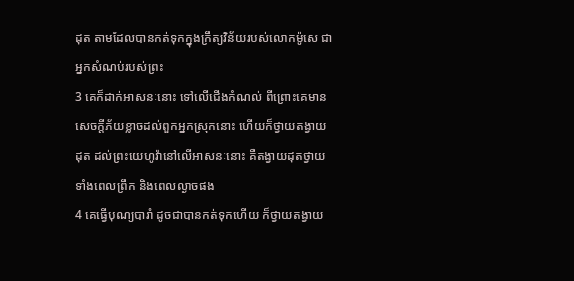ដុត តាមដែលបានកត់ទុកក្នុងក្រឹត្យវិន័យរបស់លោកម៉ូសេ ជាអ្នកសំណប់របស់ព្រះ
3 គេក៏ដាក់អាសនៈនោះ ទៅលើជើងកំណល់ ពីព្រោះគេមានសេចក្ដីភ័យខ្លាចដល់ពួកអ្នកស្រុកនោះ ហើយក៏ថ្វាយតង្វាយដុត ដល់ព្រះយេហូវ៉ានៅលើអាសនៈនោះ គឺតង្វាយដុតថ្វាយទាំងពេលព្រឹក និងពេលល្ងាចផង
4 គេធ្វើបុណ្យបារាំ ដូចជាបានកត់ទុកហើយ ក៏ថ្វាយតង្វាយ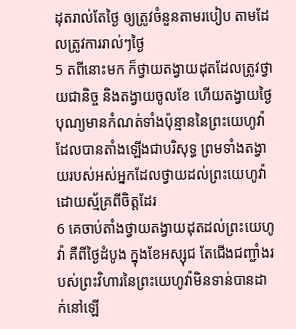ដុតរាល់តែថ្ងៃ ឲ្យត្រូវចំនួនតាមរបៀប តាមដែលត្រូវការរាល់ៗថ្ងៃ
5 តពីនោះមក ក៏ថ្វាយតង្វាយដុតដែលត្រូវថ្វាយជានិច្ច និងតង្វាយចូលខែ ហើយតង្វាយថ្ងៃបុណ្យមានកំណត់ទាំងប៉ុន្មាននៃព្រះយេហូវ៉ា ដែលបានតាំងឡើងជាបរិសុទ្ធ ព្រមទាំងតង្វាយរបស់អស់អ្នកដែលថ្វាយដល់ព្រះយេហូវ៉ា ដោយស្ម័គ្រពីចិត្តដែរ
6 គេចាប់តាំងថ្វាយតង្វាយដុតដល់ព្រះយេហូវ៉ា គឺពីថ្ងៃដំបូង ក្នុងខែអស្សុជ តែជើងជញ្ជាំងរបស់ព្រះវិហារនៃព្រះយេហូវ៉ាមិនទាន់បានដាក់នៅឡើ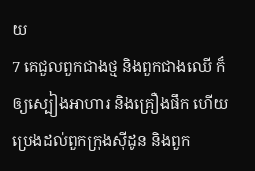យ
7 គេជួលពួកជាងថ្ម និងពួកជាងឈើ ក៏ឲ្យស្បៀងអាហារ និងគ្រឿងផឹក ហើយប្រេងដល់ពួកក្រុងស៊ីដូន និងពួក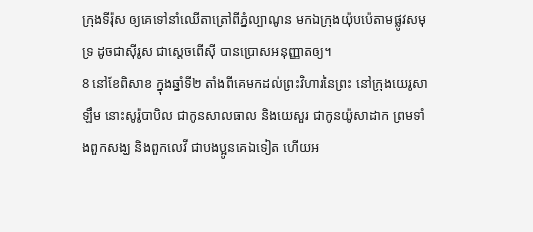ក្រុងទីរ៉ុស ឲ្យគេទៅនាំឈើតាត្រៅពីភ្នំល្បាណូន មកឯក្រុងយ៉ុបប៉េតាមផ្លូវសមុទ្រ ដូចជាស៊ីរូស ជាស្តេចពើស៊ី បានប្រោសអនុញ្ញាតឲ្យ។
8 នៅខែពិសាខ ក្នុងឆ្នាំទី២ តាំងពីគេមកដល់ព្រះវិហារនៃព្រះ នៅក្រុងយេរូសាឡឹម នោះសូរ៉ូបាបិល ជាកូនសាលធាល និងយេសួរ ជាកូនយ៉ូសាដាក ព្រមទាំងពួកសង្ឃ និងពួកលេវី ជាបងប្អូនគេឯទៀត ហើយអ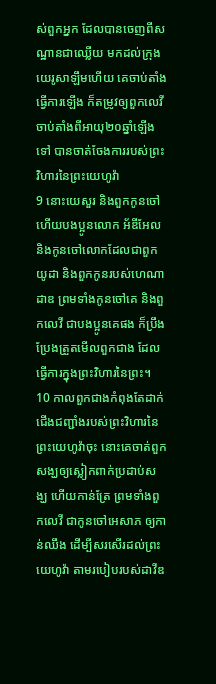ស់ពួកអ្នក ដែលបានចេញពីសណ្ឋានជាឈ្លើយ មកដល់ក្រុងយេរូសាឡឹមហើយ គេចាប់តាំងធ្វើការឡើង ក៏តម្រូវឲ្យពួកលេវី ចាប់តាំងពីអាយុ២០ឆ្នាំឡើងទៅ បានចាត់ចែងការរបស់ព្រះវិហារនៃព្រះយេហូវ៉ា
9 នោះយេសួរ និងពួកកូនចៅ ហើយបងប្អូនលោក អ័ឌីអែល និងកូនចៅលោកដែលជាពួកយូដា និងពួកកូនរបស់ហេណាដាឌ ព្រមទាំងកូនចៅគេ និងពួកលេវី ជាបងប្អូនគេផង ក៏ប្រឹងប្រែងត្រួតមើលពួកជាង ដែលធ្វើការក្នុងព្រះវិហារនៃព្រះ។
10 កាលពួកជាងកំពុងតែដាក់ជើងជញ្ជាំងរបស់ព្រះវិហារនៃព្រះយេហូវ៉ាចុះ នោះគេចាត់ពួកសង្ឃឲ្យស្លៀកពាក់ប្រដាប់សង្ឃ ហើយកាន់ត្រែ ព្រមទាំងពួកលេវី ជាកូនចៅអេសាភ ឲ្យកាន់ឈឹង ដើម្បីសរសើរដល់ព្រះយេហូវ៉ា តាមរបៀបរបស់ដាវីឌ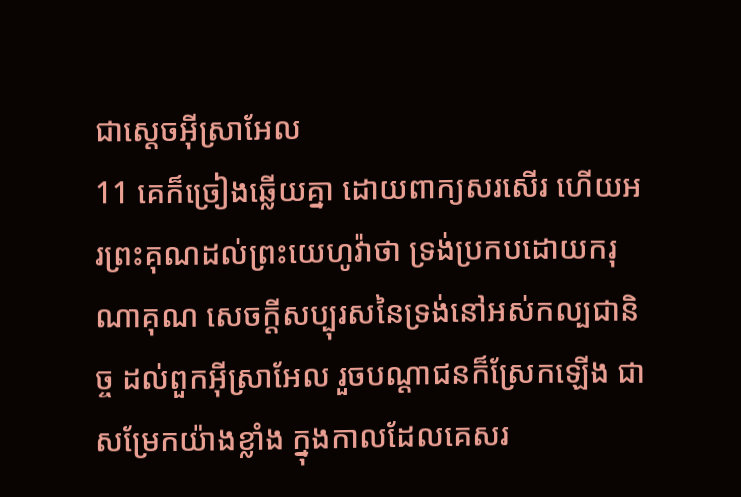ជាស្តេចអ៊ីស្រាអែល
11 គេក៏ច្រៀងឆ្លើយគ្នា ដោយពាក្យសរសើរ ហើយអរព្រះគុណដល់ព្រះយេហូវ៉ាថា ទ្រង់ប្រកបដោយករុណាគុណ សេចក្ដីសប្បុរសនៃទ្រង់នៅអស់កល្បជានិច្ច ដល់ពួកអ៊ីស្រាអែល រួចបណ្តាជនក៏ស្រែកឡើង ជាសម្រែកយ៉ាងខ្លាំង ក្នុងកាលដែលគេសរ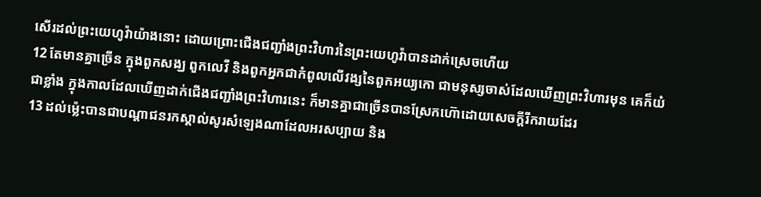សើរដល់ព្រះយេហូវ៉ាយ៉ាងនោះ ដោយព្រោះជើងជញ្ជាំងព្រះវិហារនៃព្រះយេហូវ៉ាបានដាក់ស្រេចហើយ
12 តែមានគ្នាច្រើន ក្នុងពួកសង្ឃ ពួកលេវី និងពួកអ្នកជាកំពូលលើវង្សនៃពួកអយ្យកោ ជាមនុស្សចាស់ដែលឃើញព្រះវិហារមុន គេក៏យំជាខ្លាំង ក្នុងកាលដែលឃើញដាក់ជើងជញ្ជាំងព្រះវិហារនេះ ក៏មានគ្នាជាច្រើនបានស្រែកហ៊ោដោយសេចក្ដីរីករាយដែរ
13 ដល់ម៉្លេះបានជាបណ្តាជនរកស្គាល់សូរសំឡេងណាដែលអរសប្បាយ និង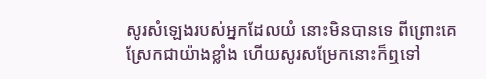សូរសំឡេងរបស់អ្នកដែលយំ នោះមិនបានទេ ពីព្រោះគេស្រែកជាយ៉ាងខ្លាំង ហើយសូរសម្រែកនោះក៏ឮទៅ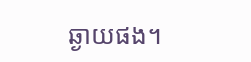ឆ្ងាយផង។